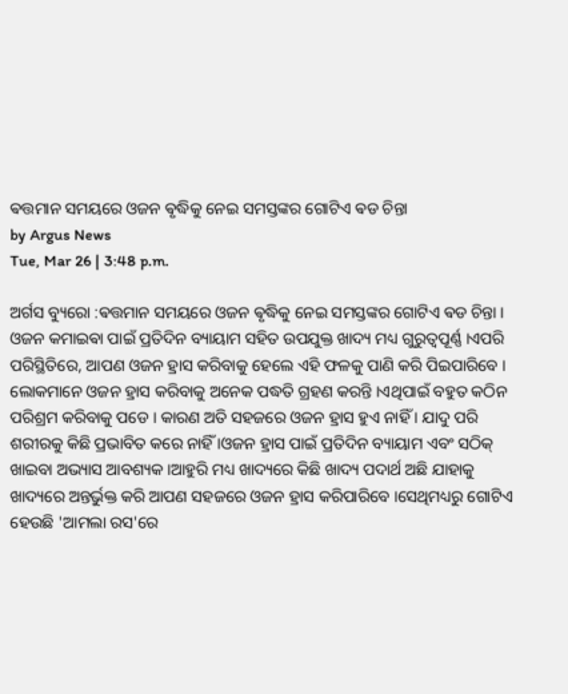ଵତ୍ତମାନ ସମୟରେ ଓଜନ ଵୃଦ୍ଧିକୁ ନେଇ ସମସ୍ତଙ୍କର ଗୋଟିଏ ଵଡ ଚିନ୍ତା
by Argus News
Tue, Mar 26 | 3:48 p.m.

ଅର୍ଗସ ବ୍ୟୁରୋ :ଵତ୍ତମାନ ସମୟରେ ଓଜନ ଵୃଦ୍ଧିକୁ ନେଇ ସମସ୍ତଙ୍କର ଗୋଟିଏ ଵଡ ଚିନ୍ତା । ଓଜନ କମାଇଵା ପାଇଁ ପ୍ରତିଦିନ ବ୍ୟାୟାମ ସହିତ ଉପଯୁକ୍ତ ଖାଦ୍ୟ ମଧ୍ୟ ଗୁରୁତ୍ୱପୂର୍ଣ୍ଣ ।ଏପରି ପରିସ୍ଥିତିରେ, ଆପଣ ଓଜନ ହ୍ରାସ କରିବାକୁ ହେଲେ ଏହି ଫଳକୁ ପାଣି କରି ପିଇପାରିବେ ।
ଲୋକମାନେ ଓଜନ ହ୍ରାସ କରିବାକୁ ଅନେକ ପଦ୍ଧତି ଗ୍ରହଣ କରନ୍ତି ।ଏଥିପାଇଁ ବହୁତ କଠିନ ପରିଶ୍ରମ କରିବାକୁ ପଡେ । କାରଣ ଅତି ସହଜରେ ଓଜନ ହ୍ରାସ ହୁଏ ନାହିଁ । ଯାଦୁ ପରି ଶରୀରକୁ କିଛି ପ୍ରଭାବିତ କରେ ନାହିଁ ।ଓଜନ ହ୍ରାସ ପାଇଁ ପ୍ରତିଦିନ ବ୍ୟାୟାମ ଏବଂ ସଠିକ୍ ଖାଇବା ଅଭ୍ୟାସ ଆବଶ୍ୟକ ।ଆହୁରି ମଧ୍ୟ ଖାଦ୍ୟରେ କିଛି ଖାଦ୍ୟ ପଦାର୍ଥ ଅଛି ଯାହାକୁ ଖାଦ୍ୟରେ ଅନ୍ତର୍ଭୁକ୍ତ କରି ଆପଣ ସହଜରେ ଓଜନ ହ୍ରାସ କରିପାରିବେ ।ସେଥିମଧ୍ୟରୁ ଗୋଟିଏ ହେଉଛି 'ଆମଲା ରସ'ରେ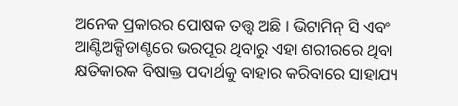ଅନେକ ପ୍ରକାରର ପୋଷକ ତତ୍ତ୍ୱ ଅଛି । ଭିଟାମିନ୍ ସି ଏବଂ ଆଣ୍ଟିଅକ୍ସିଡାଣ୍ଟରେ ଭରପୂର ଥିବାରୁ ଏହା ଶରୀରରେ ଥିବା କ୍ଷତିକାରକ ବିଷାକ୍ତ ପଦାର୍ଥକୁ ବାହାର କରିବାରେ ସାହାଯ୍ୟ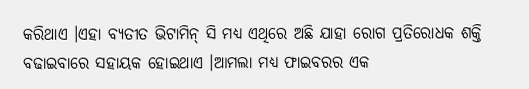କରିଥାଏ ।ଏହା ବ୍ୟତୀତ ଭିଟାମିନ୍ ସି ମଧ୍ୟ ଏଥିରେ ଅଛି ଯାହା ରୋଗ ପ୍ରତିରୋଧକ ଶକ୍ତି ବଢାଇବାରେ ସହାୟକ ହୋଇଥାଏ ।ଆମଲା ମଧ୍ୟ ଫାଇବରର ଏକ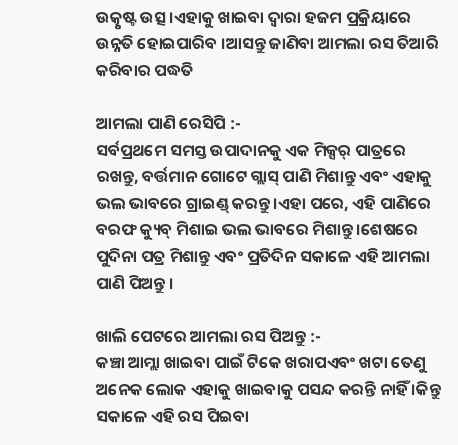ଉତ୍କୃଷ୍ଟ ଉତ୍ସ ।ଏହାକୁ ଖାଇବା ଦ୍ୱାରା ହଜମ ପ୍ରକ୍ରିୟାରେ ଉନ୍ନତି ହୋଇପାରିବ ।ଆସନ୍ତୁ ଜାଣିବା ଆମଲା ରସ ତିଆରି କରିବାର ପଦ୍ଧତି

ଆମଲା ପାଣି ରେସିପି :-
ସର୍ବପ୍ରଥମେ ସମସ୍ତ ଉପାଦାନକୁ ଏକ ମିକ୍ସର୍ ପାତ୍ରରେ ରଖନ୍ତୁ, ବର୍ତ୍ତମାନ ଗୋଟେ ଗ୍ଲାସ୍ ପାଣି ମିଶାନ୍ତୁ ଏବଂ ଏହାକୁ ଭଲ ଭାବରେ ଗ୍ରାଇଣ୍ଡ୍ କରନ୍ତୁ ।ଏହା ପରେ, ଏହି ପାଣିରେ ବରଫ କ୍ୟୁବ୍ ମିଶାଇ ଭଲ ଭାବରେ ମିଶାନ୍ତୁ ।ଶେଷରେ ପୁଦିନା ପତ୍ର ମିଶାନ୍ତୁ ଏବଂ ପ୍ରତିଦିନ ସକାଳେ ଏହି ଆମଲା ପାଣି ପିଅନ୍ତୁ ।

ଖାଲି ପେଟରେ ଆମଲା ରସ ପିଅନ୍ତୁ :-
କଞ୍ଚା ଆମ୍ଲା ଖାଇବା ପାଇଁ ଟିକେ ଖରାପଏବଂ ଖଟା ତେଣୁ ଅନେକ ଲୋକ ଏହାକୁ ଖାଇବାକୁ ପସନ୍ଦ କରନ୍ତି ନାହିଁ ।କିନ୍ତୁ ସକାଳେ ଏହି ରସ ପିଇବା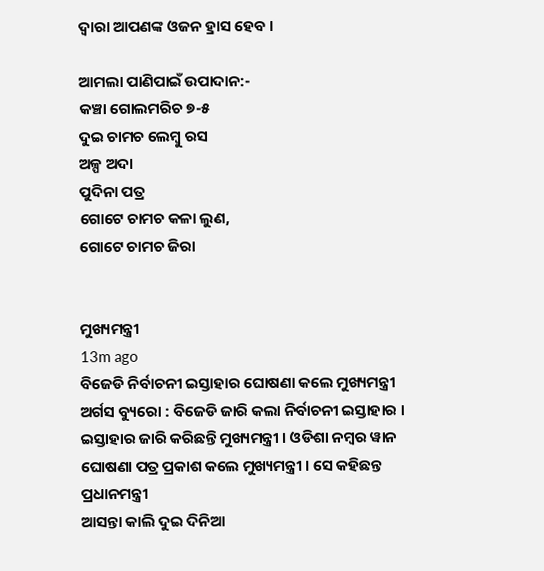ଦ୍ୱାରା ଆପଣଙ୍କ ଓଜନ ହ୍ରାସ ହେବ ।

ଆମଲା ପାଣିପାଇଁ ଉପାଦାନ:-
କଞ୍ଚା ଗୋଲମରିଚ ୭-୫
ଦୁଇ ଚାମଚ ଲେମ୍ବୁ ରସ
ଅଳ୍ପ ଅଦା
ପୁଦିନା ପତ୍ର
ଗୋଟେ ଚାମଚ କଳା ଲୁଣ,
ଗୋଟେ ଚାମଚ ଜିରା


ମୁଖ୍ୟମନ୍ତ୍ରୀ
13m ago
ବିଜେଡି ନିର୍ବାଚନୀ ଇସ୍ତାହାର ଘୋଷଣା କଲେ ମୁଖ୍ୟମନ୍ତ୍ରୀ
ଅର୍ଗସ ବ୍ୟୁରୋ : ବିଜେଡି ଜାରି କଲା ନିର୍ବାଚନୀ ଇସ୍ତାହାର । ଇସ୍ତାହାର ଜାରି କରିଛନ୍ତି ମୁଖ୍ୟମନ୍ତ୍ରୀ । ଓଡିଶା ନମ୍ବର ୱାନ ଘୋଷଣା ପତ୍ର ପ୍ରକାଶ କଲେ ମୁଖ୍ୟମନ୍ତ୍ରୀ । ସେ କହିଛନ୍ତ
ପ୍ରଧାନମନ୍ତ୍ରୀ
ଆସନ୍ତା କାଲି ଦୁଇ ଦିନିଆ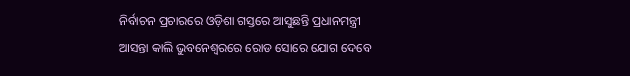ନିର୍ବାଚନ ପ୍ରଚାରରେ ଓଡ଼ିଶା ଗସ୍ତରେ ଆସୁଛନ୍ତି ପ୍ରଧାନମନ୍ତ୍ରୀ
ଆସନ୍ତା କାଲି ଭୁବନେଶ୍ୱରରେ ରୋଡ ସୋରେ ଯୋଗ ଦେବେ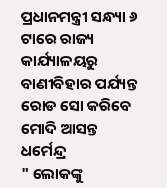ପ୍ରଧାନମନ୍ତ୍ରୀ ସନ୍ଧ୍ୟା ୬ ଟାରେ ରାଜ୍ୟ କାର୍ଯ୍ୟାଳୟରୁ ବାଣୀବିହାର ପର୍ଯ୍ୟନ୍ତ ରୋଡ ସୋ କରିବେ ମୋଦି ଆସନ୍ତ
ଧର୍ମେନ୍ଦ୍ର
" ଲୋକଙ୍କୁ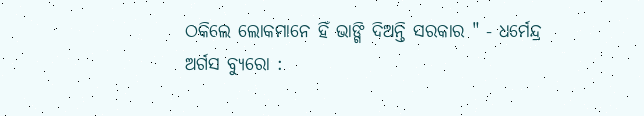ଠକିଲେ ଲୋକମାନେ ହିଁ ଭାଙ୍ଗି ଦିଅନ୍ତି ସରକାର " - ଧର୍ମେନ୍ଦ୍ର
ଅର୍ଗସ ବ୍ୟୁରୋ :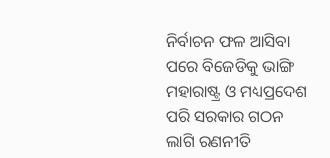ନିର୍ବାଚନ ଫଳ ଆସିବା ପରେ ବିଜେଡିକୁ ଭାଙ୍ଗି ମହାରାଷ୍ଟ୍ର ଓ ମଧ୍ୟପ୍ରଦେଶ ପରି ସରକାର ଗଠନ ଲାଗି ରଣନୀତି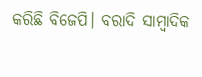କରିଛି ବିଜେପି। ବରାଦି ସାମ୍ବାଦିକ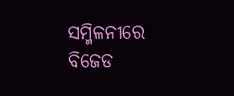ସମ୍ମିଳନୀରେ ବିଜେଡ